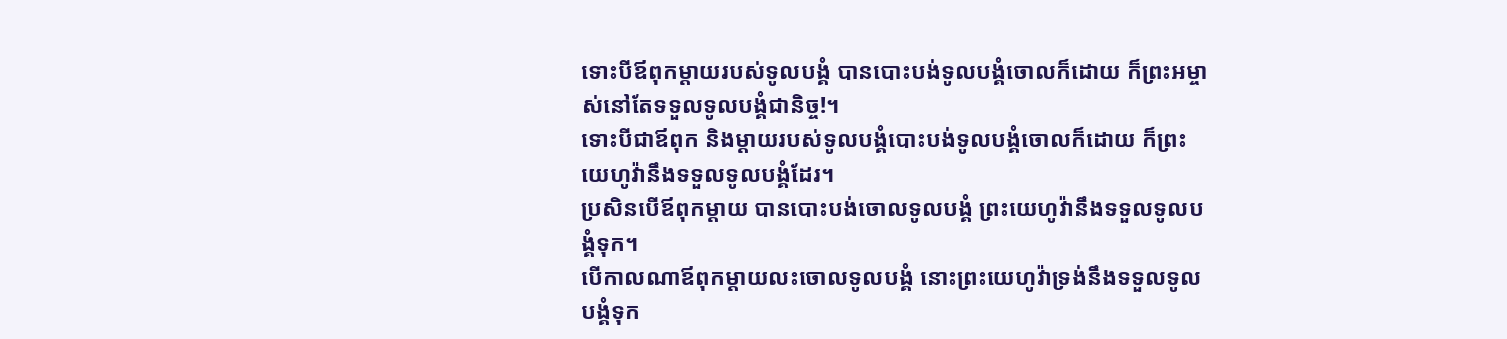ទោះបីឪពុកម្ដាយរបស់ទូលបង្គំ បានបោះបង់ទូលបង្គំចោលក៏ដោយ ក៏ព្រះអម្ចាស់នៅតែទទួលទូលបង្គំជានិច្ច!។
ទោះបីជាឪពុក និងម្ដាយរបស់ទូលបង្គំបោះបង់ទូលបង្គំចោលក៏ដោយ ក៏ព្រះយេហូវ៉ានឹងទទួលទូលបង្គំដែរ។
ប្រសិនបើឪពុកម្តាយ បានបោះបង់ចោលទូលបង្គំ ព្រះយេហូវ៉ានឹងទទួលទូលបង្គំទុក។
បើកាលណាឪពុកម្តាយលះចោលទូលបង្គំ នោះព្រះយេហូវ៉ាទ្រង់នឹងទទួលទូលបង្គំទុក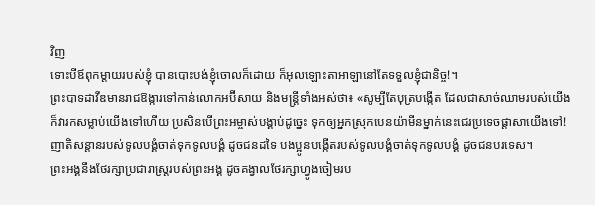វិញ
ទោះបីឪពុកម្ដាយរបស់ខ្ញុំ បានបោះបង់ខ្ញុំចោលក៏ដោយ ក៏អុលឡោះតាអាឡានៅតែទទួលខ្ញុំជានិច្ច!។
ព្រះបាទដាវីឌមានរាជឱង្ការទៅកាន់លោកអប៊ីសាយ និងមន្ត្រីទាំងអស់ថា៖ «សូម្បីតែបុត្របង្កើត ដែលជាសាច់ឈាមរបស់យើង ក៏វារកសម្លាប់យើងទៅហើយ ប្រសិនបើព្រះអម្ចាស់បង្គាប់ដូច្នេះ ទុកឲ្យអ្នកស្រុកបេនយ៉ាមីនម្នាក់នេះជេរប្រទេចផ្ដាសាយើងទៅ!
ញាតិសន្ដានរបស់ទូលបង្គំចាត់ទុកទូលបង្គំ ដូចជនដទៃ បងប្អូនបង្កើតរបស់ទូលបង្គំចាត់ទុកទូលបង្គំ ដូចជនបរទេស។
ព្រះអង្គនឹងថែរក្សាប្រជារាស្ត្ររបស់ព្រះអង្គ ដូចគង្វាលថែរក្សាហ្វូងចៀមរប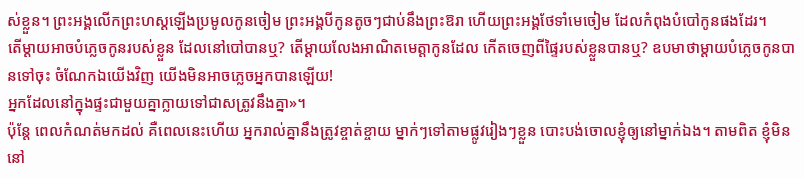ស់ខ្លួន។ ព្រះអង្គលើកព្រះហស្ដឡើងប្រមូលកូនចៀម ព្រះអង្គបីកូនតូចៗជាប់នឹងព្រះឱរា ហើយព្រះអង្គថែទាំមេចៀម ដែលកំពុងបំបៅកូនផងដែរ។
តើម្ដាយអាចបំភ្លេចកូនរបស់ខ្លួន ដែលនៅបៅបានឬ? តើម្ដាយលែងអាណិតមេត្តាកូនដែល កើតចេញពីផ្ទៃរបស់ខ្លួនបានឬ? ឧបមាថាម្ដាយបំភ្លេចកូនបានទៅចុះ ចំណែកឯយើងវិញ យើងមិនអាចភ្លេចអ្នកបានឡើយ!
អ្នកដែលនៅក្នុងផ្ទះជាមួយគ្នាក្លាយទៅជាសត្រូវនឹងគ្នា»។
ប៉ុន្តែ ពេលកំណត់មកដល់ គឺពេលនេះហើយ អ្នករាល់គ្នានឹងត្រូវខ្ចាត់ខ្ចាយ ម្នាក់ៗទៅតាមផ្លូវរៀងៗខ្លួន បោះបង់ចោលខ្ញុំឲ្យនៅម្នាក់ឯង។ តាមពិត ខ្ញុំមិននៅ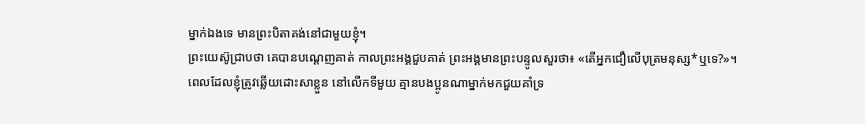ម្នាក់ឯងទេ មានព្រះបិតាគង់នៅជាមួយខ្ញុំ។
ព្រះយេស៊ូជ្រាបថា គេបានបណ្ដេញគាត់ កាលព្រះអង្គជួបគាត់ ព្រះអង្គមានព្រះបន្ទូលសួរថា៖ «តើអ្នកជឿលើបុត្រមនុស្ស*ឬទេ?»។
ពេលដែលខ្ញុំត្រូវឆ្លើយដោះសាខ្លួន នៅលើកទីមួយ គ្មានបងប្អូនណាម្នាក់មកជួយគាំទ្រ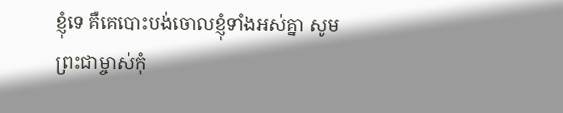ខ្ញុំទេ គឺគេបោះបង់ចោលខ្ញុំទាំងអស់គ្នា សូមព្រះជាម្ចាស់កុំ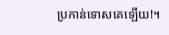ប្រកាន់ទោសគេឡើយ!។